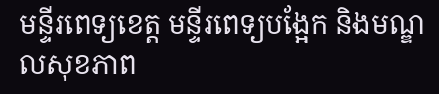មន្ទីរពេទ្យខេត្ត មន្ទីរពេទ្យបង្អែក និងមណ្ឌលសុខភាព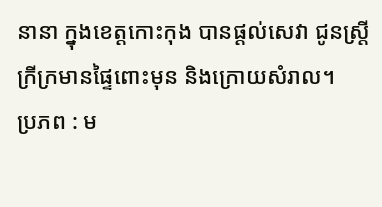នានា ក្នុងខេត្តកោះកុង បានផ្ដល់សេវា ជូនស្ត្រីក្រីក្រមានផ្ទៃពោះមុន និងក្រោយសំរាល។
ប្រភព : ម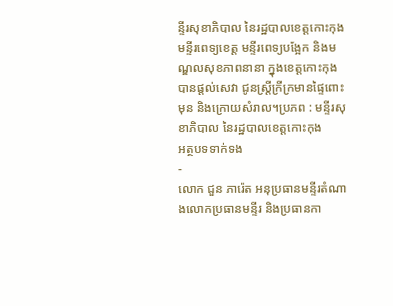ន្ទីរសុខាភិបាល នៃរដ្ឋបាលខេត្តកោះកុង
មន្ទីរពេទ្យខេត្ត មន្ទីរពេទ្យបង្អែក និងមណ្ឌលសុខភាពនានា ក្នុងខេត្តកោះកុង បានផ្ដល់សេវា ជូនស្ត្រីក្រីក្រមានផ្ទៃពោះមុន និងក្រោយសំរាល។ប្រភព : មន្ទីរសុខាភិបាល នៃរដ្ឋបាលខេត្តកោះកុង
អត្ថបទទាក់ទង
-
លោក ជួន ភារ៉េត អនុប្រធានមន្ទីរតំណាងលោកប្រធានមន្ទីរ និងប្រធានកា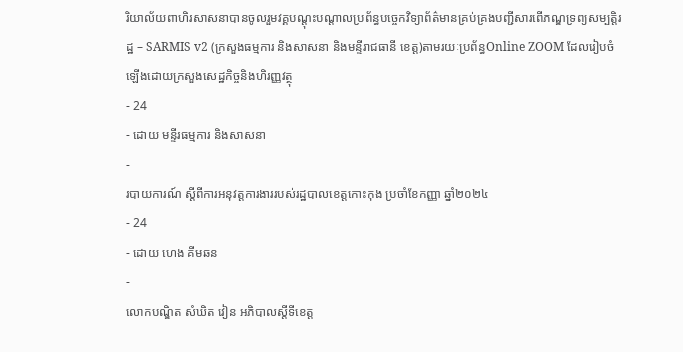រិយាល័យពាហិរសាសនាបានចូលរួមវគ្គបណ្តុះបណ្តាលប្រព័ន្ធបច្ចេកវិទ្យាព័ត៌មានគ្រប់គ្រងបញ្ជីសារពើភណ្ឌទ្រព្យសម្បត្តិរដ្ឋ – SARMIS v2 (ក្រសួងធម្មការ និងសាសនា និងមន្ទីរាជធានី ខេត្ត)តាមរយៈប្រព័ន្ធOnline ZOOM ដែលរៀបចំឡេីងដោយក្រសួងសេដ្ឋកិច្ចនិងហិរញ្ញវត្ថុ
- 24
- ដោយ មន្ទីរធម្មការ និងសាសនា
-
របាយការណ៍ ស្តីពីការអនុវត្តការងាររបស់រដ្ឋបាលខេត្តកោះកុង ប្រចាំខែកញ្ញា ឆ្នាំ២០២៤
- 24
- ដោយ ហេង គីមឆន
-
លោកបណ្ឌិត សំឃិត វៀន អភិបាលស្តីទីខេត្ត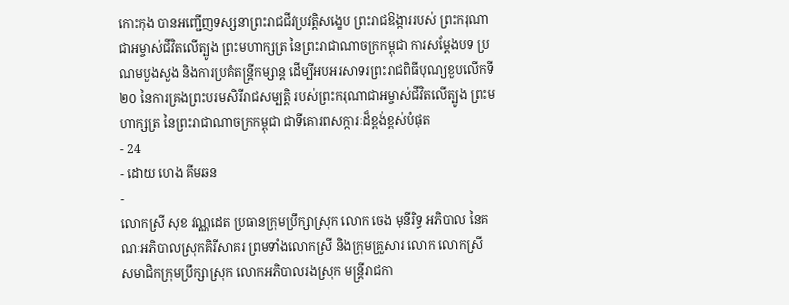កោះកុង បានអញ្ជើញទស្សនាព្រះរាជជីវប្រវត្តិសង្ខេប ព្រះរាជឱង្ការរបស់ ព្រះករុណាជាអម្ចាស់ជីវិតលើត្បូង ព្រះមហាក្សត្រ នៃព្រះរាជាណាចក្រកម្ពុជា ការសម្តែងបទ ប្រណមបួងសួង និងការប្រគំតន្ត្រីកម្សាន្ត ដើម្បីអបអរសាទរព្រះរាជពិធីបុណ្យខួបលើកទី២០ នៃការគ្រងព្រះបរមសិរីរាជសម្បត្តិ របស់ព្រះករុណាជាអម្ចាស់ជីវិតលើត្បូង ព្រះមហាក្សត្រ នៃព្រះរាជាណាចក្រកម្ពុជា ជាទីគោរពសក្ការៈដ៏ខ្ពង់ខ្ពស់បំផុត
- 24
- ដោយ ហេង គីមឆន
-
លោកស្រី សុខ វណ្ណដេត ប្រធានក្រុមប្រឹក្សាស្រុក លោក ចេង មុនីរិទ្ធ អភិបាល នៃគណៈអភិបាលស្រុកគិរីសាគរ ព្រមទាំងលោកស្រី និងក្រុមគ្រួសារ លោក លោកស្រី សមាជិកក្រុមប្រឹក្សាស្រុក លោកអភិបាលរងស្រុក មន្រ្តីរាជកា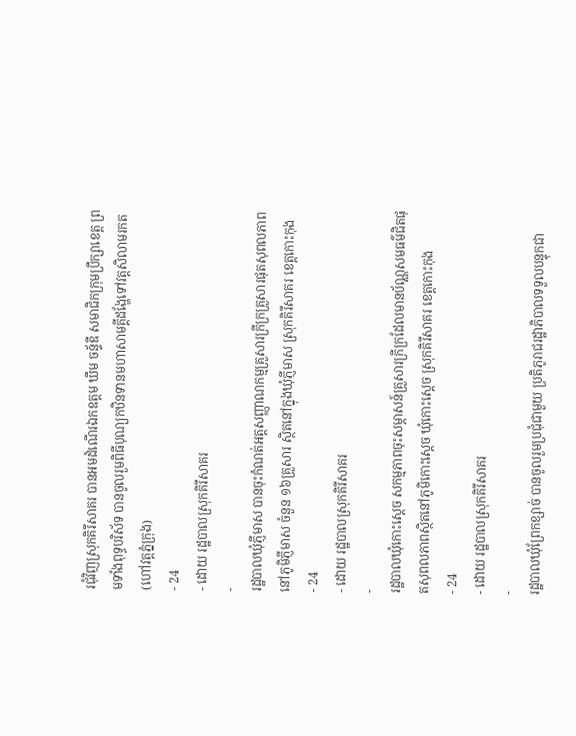រជុំវិញស្រុកគិរីសាគរ បានអមដំណើរឯកឧត្តម ឃឹម ចន្ទ័ឌី សមាជិកក្រុមប្រឹក្សាខេត្ត ព្រមទាំងពុទ្ធបរិស័ទ បានចូលរួមពិធីបុណ្យកឋិនទានមហាសាមគ្គីដង្ហែទៅវត្តសិលាមរកត(ហៅវត្តភ្នំក្រុង)
- 24
- ដោយ រដ្ឋបាលស្រុកគិរីសាគរ
-
រដ្ឋបាលឃុំភ្ញីមាស បានចុះកំណត់អត្តសញ្ញាណកម្មគ្រួសារក្រីក្រគ្រួសារផុតសុពលភាព នៅភូមិភ្ញីមាស ចំនួន ១៦គ្រួសារ ស្ថិតនៅក្នុងឃុំភ្ញីមាស ស្រុកគិរីសាគរ ខេត្តកោះកុង
- 24
- ដោយ រដ្ឋបាលស្រុកគិរីសាគរ
-
រដ្ឋបាលឃុំកោះស្ដេច សកម្មភាពចុះសម្ភាសន៍គ្រួសារក្រីក្រដែលមានប័ណ្ណសមធម៌ជិតផុតសុពលភាពស្ថិតនៅភូមិកោះស្ដេច ឃុំកោះស្ដេច ស្រុកគិរីសាគរ ខេត្តកោះកុង
- 24
- ដោយ រដ្ឋបាលស្រុកគិរីសាគរ
-
រដ្ឋបាលឃុំព្រែកខ្សាច់ បានចូលរួមប្រជុំជាមួយ ប្រតិភូរាជរដ្ឋាភិបាលទទួលបន្ទុកជា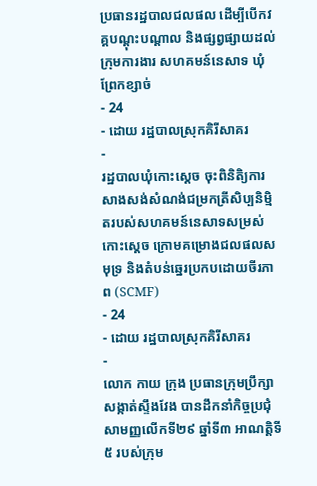ប្រធានរដ្ឋបាលជលផល ដើម្បីបើកវគ្គបណ្ដុះបណ្ដាល និងផ្សព្វផ្សាយដល់ក្រុមការងារ សហគមន៍នេសាទ ឃុំព្រែកខ្សាច់
- 24
- ដោយ រដ្ឋបាលស្រុកគិរីសាគរ
-
រដ្ឋបាលឃុំកោះស្ដេច ចុះពិនិតិ្យការសាងសង់សំណង់ជម្រកត្រីសិប្បនិម្មិតរបស់សហគមន៍នេសាទសម្រស់កោះស្ដេច ក្រោមគម្រោងជលផលសមុទ្រ និងតំបន់ឆ្នេរប្រកបដោយចីរភាព (SCMF)
- 24
- ដោយ រដ្ឋបាលស្រុកគិរីសាគរ
-
លោក កាយ ក្រុង ប្រធានក្រុមប្រឹក្សាសង្កាត់ស្ទឹងវែង បានដឹកនាំកិច្ចប្រជុំសាមញ្ញលើកទី២៩ ឆ្នាំទី៣ អាណត្តិទី៥ របស់ក្រុម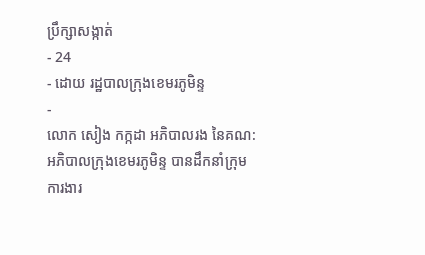ប្រឹក្សាសង្កាត់
- 24
- ដោយ រដ្ឋបាលក្រុងខេមរភូមិន្ទ
-
លោក សៀង កក្កដា អភិបាលរង នៃគណ:អភិបាលក្រុងខេមរភូមិន្ទ បានដឹកនាំក្រុមការងារ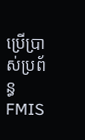ប្រើប្រាស់ប្រព័ន្ធ FMIS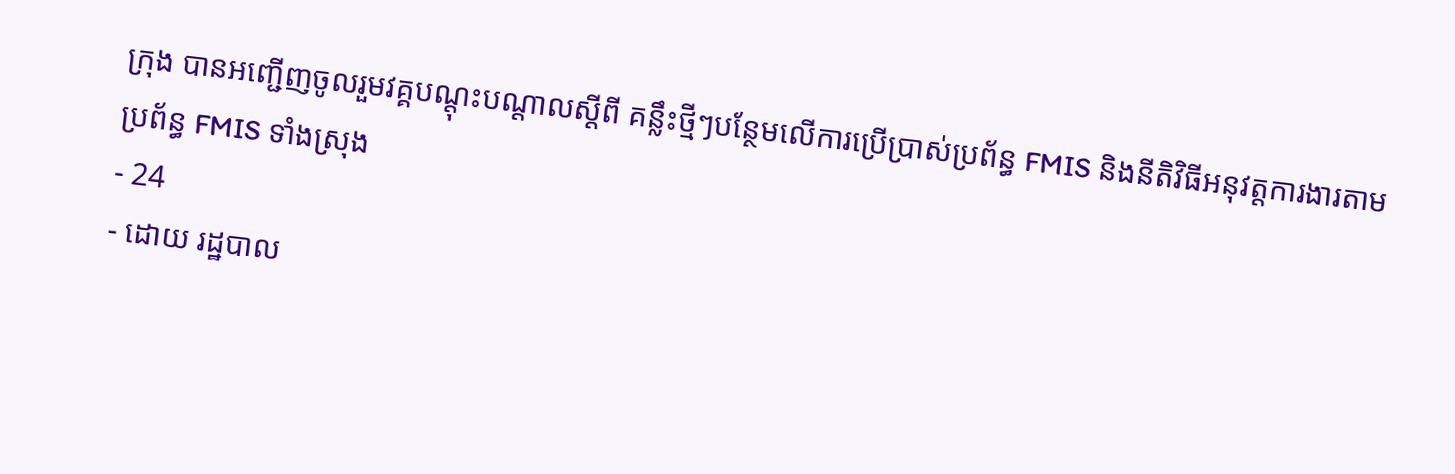ក្រុង បានអញ្ជើញចូលរួមវគ្គបណ្តុះបណ្តាលស្តីពី គន្លឹះថ្មីៗបន្ថែមលើការប្រើប្រាស់ប្រព័ន្ធ FMIS និងនីតិវិធីអនុវត្តការងារតាមប្រព័ន្ធ FMIS ទាំងស្រុង
- 24
- ដោយ រដ្ឋបាល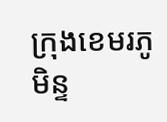ក្រុងខេមរភូមិន្ទ